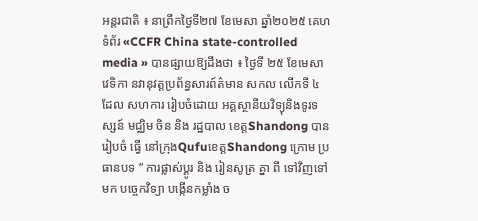អន្តរជាតិ ៖ នាព្រឹកថ្ងៃទី២៧ ខែមេសា ឆ្នាំ២០២៥ គេហទំព័រ «CCFR China state-controlled media » បានផ្សាយឱ្យដឹងថា ៖ ថ្ងៃទី ២៥ ខែមេសា វេទិកា នវានុវត្តប្រព័ន្ធសារព៍ត៌មាន សកល លើកទី ៤ ដែល សហការ រៀបចំដោយ អគ្គស្ថានីយវិទ្យុនិងទូរទស្សន៍ មជ្ឈិម ចិន និង រដ្ឋបាល ខេត្តShandong បាន រៀបចំ ធ្វើ នៅក្រុងQufuខេត្តShandong ក្រោម ប្រធានបទ “ ការផ្លាស់ប្តូរ និង រៀនសូត្រ គ្នា ពី ទៅវិញទៅមក បច្ចេកវិទ្យា បង្កើនកម្លាំង ច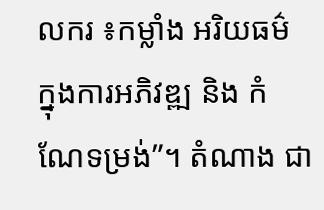លករ ៖កម្លាំង អរិយធម៌ ក្នុងការអភិវឌ្ឍ និង កំណែទម្រង់”។ តំណាង ជា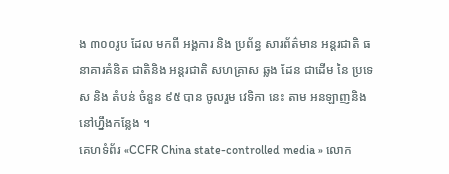ង ៣០០រូប ដែល មកពី អង្គការ និង ប្រព័ន្ធ សារព័ត៌មាន អន្តរជាតិ ធនាគារគំនិត ជាតិនិង អន្តរជាតិ សហគ្រាស ឆ្លង ដែន ជាដើម នៃ ប្រទេស និង តំបន់ ចំនួន ៩៥ បាន ចូលរួម វេទិកា នេះ តាម អនឡាញនិង នៅហ្នឹងកន្លែង ។
គេហទំព័រ «CCFR China state-controlled media » លោក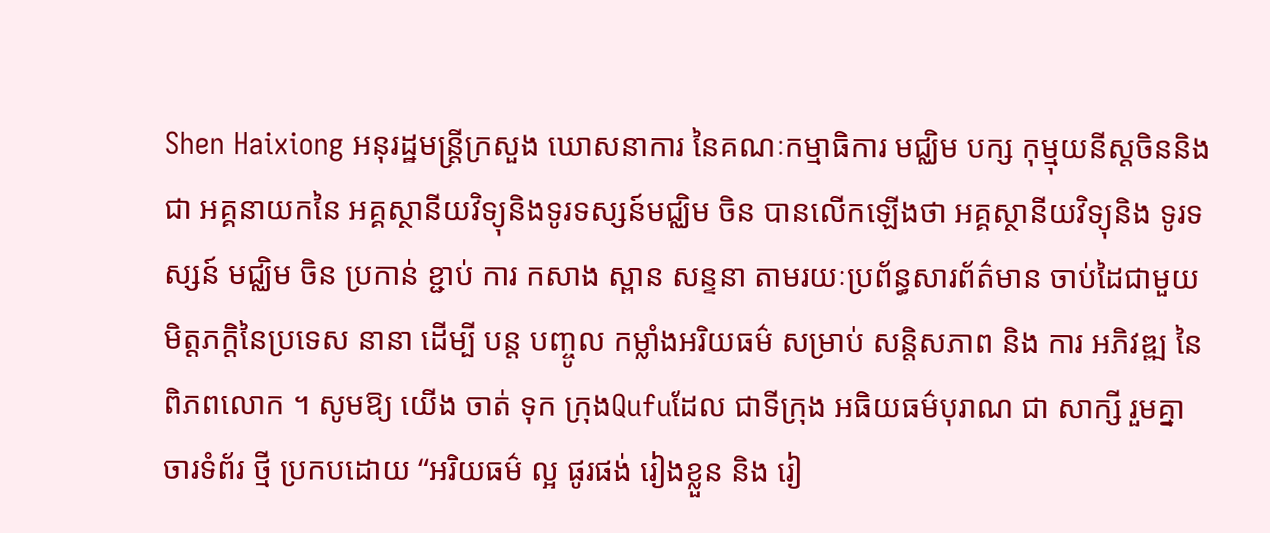Shen Haixiong អនុរដ្ឋមន្ត្រីក្រសួង ឃោសនាការ នៃគណៈកម្មាធិការ មជ្ឈិម បក្ស កុម្មុយនីស្តចិននិងជា អគ្គនាយកនៃ អគ្គស្ថានីយវិទ្យុនិងទូរទស្សន៍មជ្ឈិម ចិន បានលើកឡើងថា អគ្គស្ថានីយវិទ្យុនិង ទូរទស្សន៍ មជ្ឈិម ចិន ប្រកាន់ ខ្ជាប់ ការ កសាង ស្ពាន សន្ទនា តាមរយៈប្រព័ន្ធសារព័ត៌មាន ចាប់ដៃជាមួយមិត្តភក្តិនៃប្រទេស នានា ដើម្បី បន្ត បញ្ចូល កម្លាំងអរិយធម៌ សម្រាប់ សន្តិសភាព និង ការ អភិវឌ្ឍ នៃ ពិភពលោក ។ សូមឱ្យ យើង ចាត់ ទុក ក្រុងQufuដែល ជាទីក្រុង អធិយធម៌បុរាណ ជា សាក្សី រួមគ្នា ចារទំព័រ ថ្មី ប្រកបដោយ “អរិយធម៌ ល្អ ផូរផង់ រៀងខ្លួន និង រៀ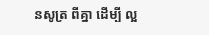នសូត្រ ពីគ្នា ដើម្បី ល្អ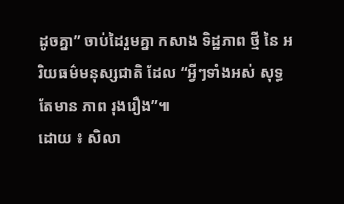ដូចគ្នា” ចាប់ដៃរួមគ្នា កសាង ទិដ្ឋភាព ថ្មី នៃ អរិយធម៌មនុស្សជាតិ ដែល “អ្វីៗទាំងអស់ សុទ្ធតែមាន ភាព រុងរឿង”៕
ដោយ ៖ សិលា